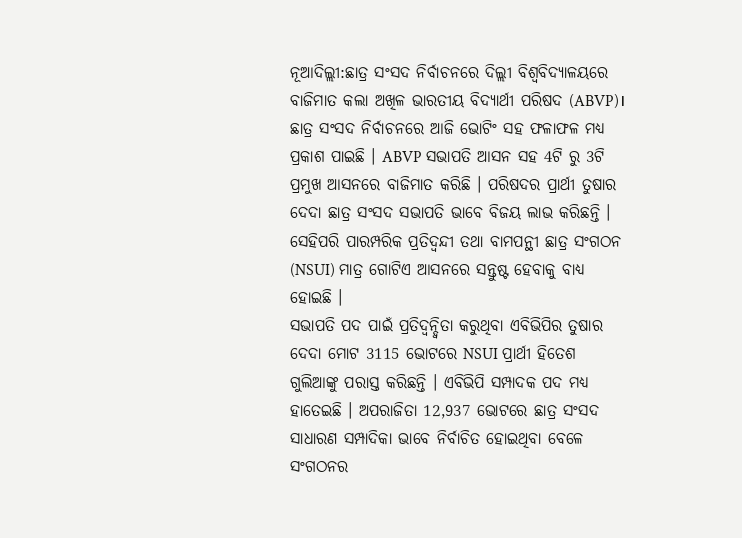ନୂଆଦିଲ୍ଲୀ:ଛାତ୍ର ସଂସଦ ନିର୍ବାଚନରେ ଦିଲ୍ଲୀ ବିଶ୍ବବିଦ୍ୟାଳୟରେ ବାଜିମାତ କଲା ଅଖିଳ ଭାରତୀୟ ବିଦ୍ୟାର୍ଥୀ ପରିଷଦ (ABVP)। ଛାତ୍ର ସଂସଦ ନିର୍ବାଚନରେ ଆଜି ଭୋଟିଂ ସହ ଫଳାଫଳ ମଧ୍ୟ ପ୍ରକାଶ ପାଇଛି । ABVP ସଭାପତି ଆସନ ସହ 4ଟି ରୁ 3ଟି ପ୍ରମୁଖ ଆସନରେ ବାଜିମାତ କରିଛି । ପରିଷଦର ପ୍ରାର୍ଥୀ ତୁଷାର ଦେଦା ଛାତ୍ର ସଂସଦ ସଭାପତି ଭାବେ ବିଜୟ ଲାଭ କରିଛନ୍ତି । ସେହିପରି ପାରମ୍ପରିକ ପ୍ରତିଦ୍ବନ୍ଦୀ ତଥା ବାମପନ୍ଥୀ ଛାତ୍ର ସଂଗଠନ (NSUI) ମାତ୍ର ଗୋଟିଏ ଆସନରେ ସନ୍ତୁଷ୍ଟ ହେବାକୁ ବାଧ୍ୟ ହୋଇଛି ।
ସଭାପତି ପଦ ପାଇଁ ପ୍ରତିଦ୍ବନ୍ଦ୍ବିତା କରୁଥିବା ଏବିଭିପିର ତୁଷାର ଦେଦା ମୋଟ 3115 ଭୋଟରେ NSUI ପ୍ରାର୍ଥୀ ହିତେଶ ଗୁଲିଆଙ୍କୁ ପରାସ୍ତ କରିଛନ୍ତି । ଏବିଭିପି ସମ୍ପାଦକ ପଦ ମଧ୍ୟ ହାତେଇଛି । ଅପରାଜିତା 12,937 ଭୋଟରେ ଛାତ୍ର ସଂସଦ ସାଧାରଣ ସମ୍ପାଦିକା ଭାବେ ନିର୍ବାଚିତ ହୋଇଥିବା ବେଳେ ସଂଗଠନର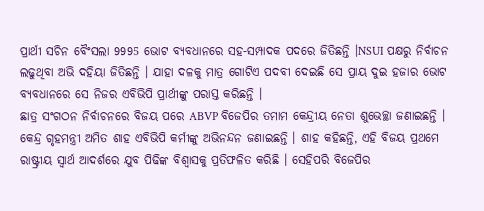ପ୍ରାର୍ଥୀ ସଚିନ ବୈଂସଲା 9995 ଭୋଟ ବ୍ୟବଧାନରେ ସହ-ସମ୍ପାଦକ ପଦରେ ଜିତିଛନ୍ତି ।NSUI ପକ୍ଷରୁ ନିର୍ବାଚନ ଲଢୁଥିବା ଅଭି ଦହିୟା ଜିତିଛନ୍ତି । ଯାହା ଦଳକୁ ମାତ୍ର ଗୋଟିଏ ପଦବୀ ଦେଇଛି ସେ ପ୍ରାୟ ଦୁଇ ହଜାର ଭୋଟ ବ୍ୟବଧାନରେ ସେ ନିଜର ଏବିଭିପି ପ୍ରାର୍ଥୀଙ୍କୁ ପରାସ୍ତ କରିଛନ୍ତି ।
ଛାତ୍ର ସଂଗଠନ ନିର୍ବାଚନରେ ବିଜୟ ପରେ ABVP ବିଜେପିର ତମାମ କେନ୍ଦ୍ରୀୟ ନେତା ଶୁଭେଚ୍ଛା ଜଣାଇଛନ୍ତି । କେନ୍ଦ୍ର ଗୃହମନ୍ତ୍ରୀ ଅମିତ ଶାହ ଏବିଭିପି କର୍ମୀଙ୍କୁ ଅଭିନନ୍ଦନ ଜଣାଇଛନ୍ତି । ଶାହ କହିଛନ୍ତି, ଏହି ବିଜୟ ପ୍ରଥମେ ରାଷ୍ଟ୍ରୀୟ ସ୍ୱାର୍ଥ ଆଦର୍ଶରେ ଯୁବ ପିଢିଙ୍କ ବିଶ୍ୱାସକୁ ପ୍ରତିଫଳିତ କରିଛି । ସେହିପରି ବିଜେପିର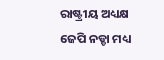ରାଷ୍ଟ୍ରୀୟ ଅଧ୍ୟକ୍ଷ ଜେପି ନଡ୍ଡା ମଧ୍ୟ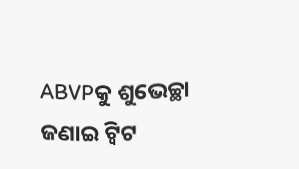ABVPକୁ ଶୁଭେଚ୍ଛା ଜଣାଇ ଟ୍ବିଟ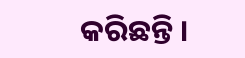କରିଛନ୍ତି ।